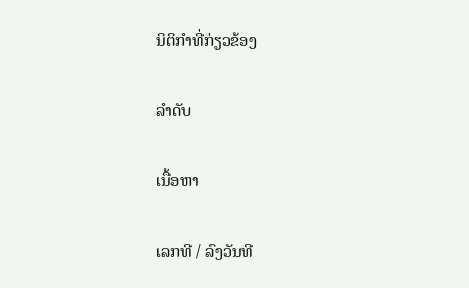ນິຕິກຳທີ່ກ່ຽວຂ້ອງ

ລຳດັບ

ເນື້ອຫາ

ເລກທີ / ລົງວັນທີ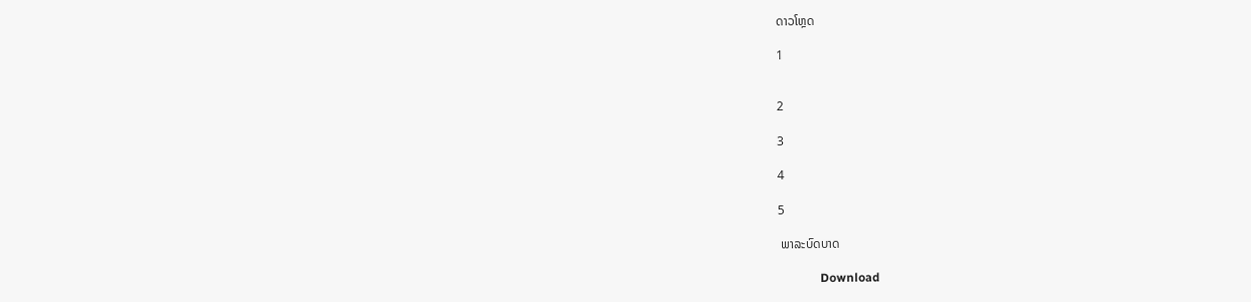ດາວໂຫຼດ

1


2

3

4

5

 ພາລະບົດບາດ

              Download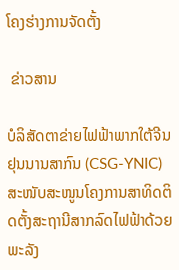ໂຄງຮ່າງການຈັດຕັ້ງ

 ຂ່າວສານ

ບໍລິສັດຕາຂ່າຍໄຟຟ້າພາກໃຕ້ຈີນ ຢຸນນານສາກົນ (CSG-YNIC) ສະໜັບສະໜູນໂຄງການສາທິດຕິດຕັ້ງສະຖານີສາກລົດໄຟຟ້າດ້ວຍພະລັງ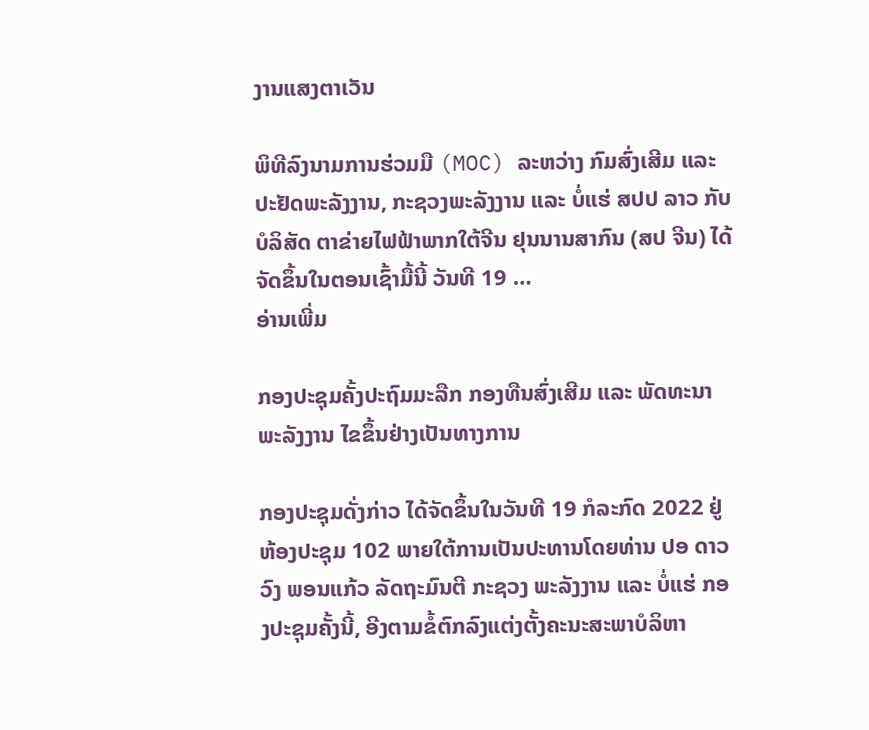ງານແສງຕາເວັນ

ພິທີລົງນາມການຮ່ວມມື (MOC) ລະຫວ່າງ ກົມສົ່ງເສີມ ແລະ ປະຢັດພະລັງງານ, ກະຊວງພະລັງງານ ແລະ ບໍ່ແຮ່ ສປປ ລາວ ກັບ ບໍລິສັດ ຕາຂ່າຍໄຟຟ້າພາກໃຕ້ຈີນ ຢຸນນານສາກົນ (ສປ ຈີນ) ໄດ້ຈັດຂຶ້ນໃນຕອນເຊົ້າມື້ນີ້ ວັນທີ 19 …
ອ່ານເພີ່ມ

ກອງປະຊຸມຄັ້ງປະຖົມມະລືກ ກອງທືນສົ່ງເສີມ ແລະ ພັດທະນາພະລັງງານ ໄຂຂຶ້ນຢ່າງເປັນທາງການ

ກອງປະຊຸມດັ່ງກ່າວ ໄດ້ຈັດຂຶ້ນໃນວັນທີ 19 ກໍລະກົດ 2022 ຢູ່ຫ້ອງປະຊຸມ 102 ພາຍໃຕ້ການເປັນປະທານໂດຍທ່ານ ປອ ດາວວົງ ພອນແກ້ວ ລັດຖະມົນຕີ ກະຊວງ ພະລັງງານ ແລະ ບໍ່ແຮ່ ກອງປະຊຸມຄັ້ງນີ້, ອີງຕາມຂໍ້ຕົກລົງແຕ່ງຕັ້ງຄະນະສະພາບໍລິຫາ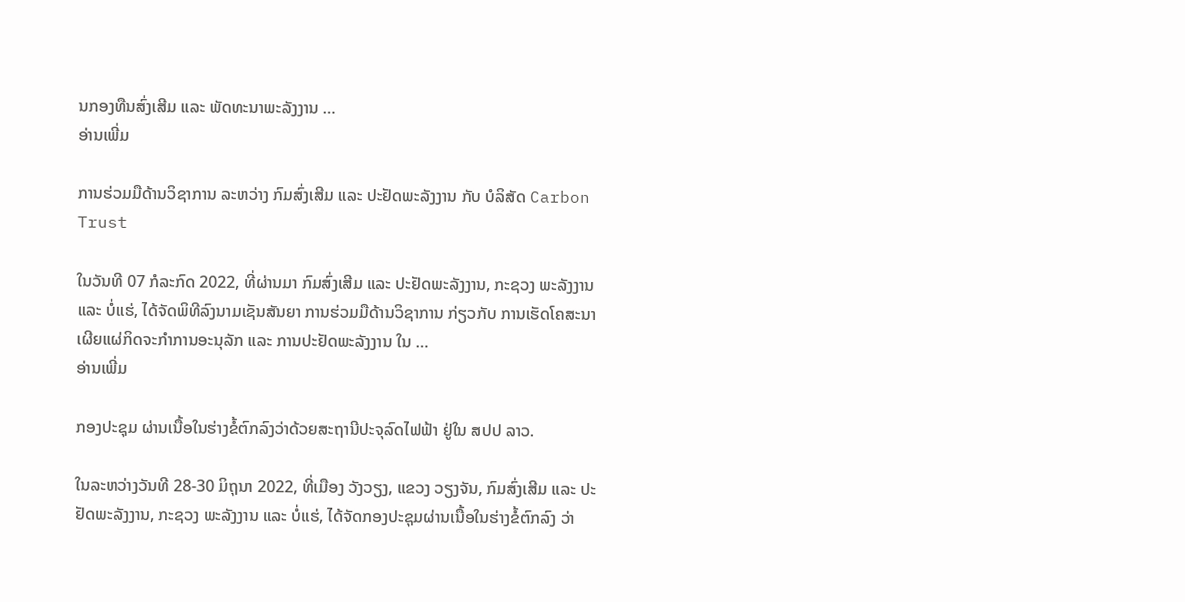ນກອງທືນສົ່ງເສີມ ແລະ ພັດທະນາພະລັງງານ …
ອ່ານເພີ່ມ

ການຮ່ວມມືດ້ານວິຊາການ ລະຫວ່າງ ກົມສົ່ງເສີມ ແລະ ປະຢັດພະລັງງານ ກັບ ບໍລິສັດ Carbon Trust

ໃນວັນທີ 07 ກໍລະກົດ 2022, ທີ່ຜ່ານມາ ກົມສົ່ງເສີມ ແລະ ປະຢັດພະລັງງານ, ກະຊວງ ພະລັງງານ ແລະ ບໍ່ແຮ່, ໄດ້ຈັດພິທີລົງນາມເຊັນສັນຍາ ການຮ່ວມມືດ້ານວິຊາການ ກ່ຽວກັບ ການເຮັດໂຄສະນາ ເຜີຍແຜ່ກິດຈະກໍາການອະນຸລັກ ແລະ ການປະຢັດພະລັງງານ ໃນ …
ອ່ານເພີ່ມ

ກອງປະຊຸມ ຜ່ານເນື້ອໃນຮ່າງຂໍ້ຕົກລົງວ່າດ້ວຍສະຖານີປະຈຸລົດໄຟຟ້າ ຢູ່ໃນ ສປປ ລາວ.

ໃນລະຫວ່າງວັນທີ 28-30 ມິຖຸນາ 2022, ທີ່ເມືອງ ວັງວຽງ, ແຂວງ ວຽງຈັນ, ກົມສົ່ງເສີມ ແລະ ປະຢັດພະລັງງານ, ກະຊວງ ພະລັງງານ ແລະ ບໍ່ແຮ່, ໄດ້ຈັດກອງປະຊຸມຜ່ານເນື້ອໃນຮ່າງຂໍ້ຕົກລົງ ວ່າ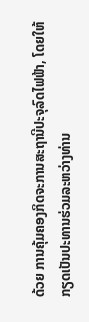ດ້ວຍ ການຄຸ້ມຄອງກິດຈະການສະຖານີປະຈຸລົດໄຟຟ້າ, ໂດຍໃຫ້ກຽດເປັນປະທານຮ່ວມລະຫວ່າງທ່ານ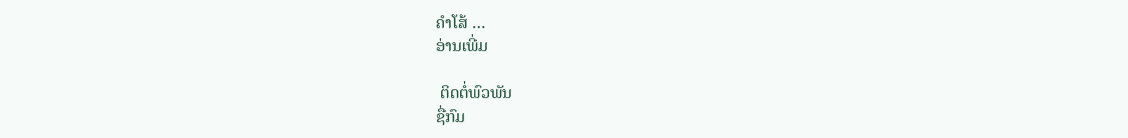ຄຳໂສ້ …
ອ່ານເພີ່ມ

 ຕິດຕໍ່ພົວພັນ
ຊື່ກົມ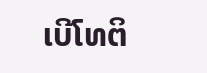ເບີໂທຕິ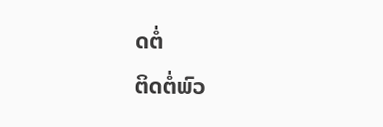ດຕໍ່
ຕິດຕໍ່ພົວ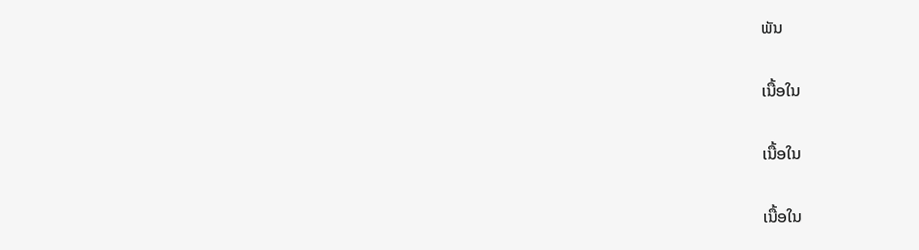ພັນ

ເນື້ອໃນ

ເນື້ອໃນ

ເນື້ອໃນ